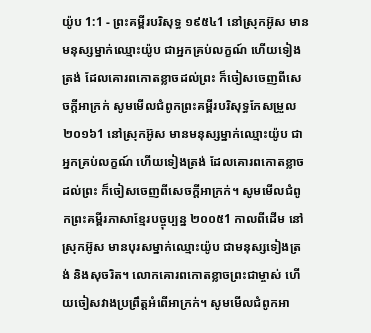យ៉ូប 1:1 - ព្រះគម្ពីរបរិសុទ្ធ ១៩៥៤1 នៅស្រុកអ៊ូស មានមនុស្សម្នាក់ឈ្មោះយ៉ូប ជាអ្នកគ្រប់លក្ខណ៍ ហើយទៀងត្រង់ ដែលគោរពកោតខ្លាចដល់ព្រះ ក៏ចៀសចេញពីសេចក្ដីអាក្រក់ សូមមើលជំពូកព្រះគម្ពីរបរិសុទ្ធកែសម្រួល ២០១៦1 នៅស្រុកអ៊ូស មានមនុស្សម្នាក់ឈ្មោះយ៉ូប ជាអ្នកគ្រប់លក្ខណ៍ ហើយទៀងត្រង់ ដែលគោរពកោតខ្លាចដល់ព្រះ ក៏ចៀសចេញពីសេចក្ដីអាក្រក់។ សូមមើលជំពូកព្រះគម្ពីរភាសាខ្មែរបច្ចុប្បន្ន ២០០៥1 កាលពីដើម នៅស្រុកអ៊ូស មានបុរសម្នាក់ឈ្មោះយ៉ូប ជាមនុស្សទៀងត្រង់ និងសុចរិត។ លោកគោរពកោតខ្លាចព្រះជាម្ចាស់ ហើយចៀសវាងប្រព្រឹត្តអំពើអាក្រក់។ សូមមើលជំពូកអា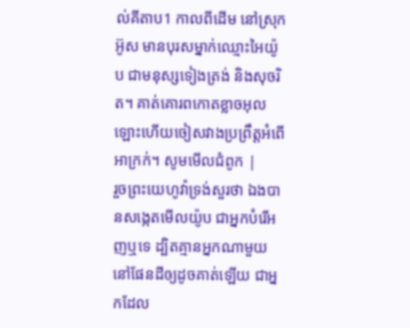ល់គីតាប1 កាលពីដើម នៅស្រុកអ៊ូស មានបុរសម្នាក់ឈ្មោះអៃយ៉ូប ជាមនុស្សទៀងត្រង់ និងសុចរិត។ គាត់គោរពកោតខ្លាចអុលឡោះហើយចៀសវាងប្រព្រឹត្តអំពើអាក្រក់។ សូមមើលជំពូក |
រួចព្រះយេហូវ៉ាទ្រង់សួរថា ឯងបានសង្កេតមើលយ៉ូប ជាអ្នកបំរើអញឬទេ ដ្បិតគ្មានអ្នកណាមួយនៅផែនដីឲ្យដូចគាត់ឡើយ ជាអ្នកដែល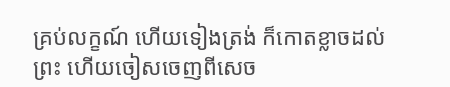គ្រប់លក្ខណ៍ ហើយទៀងត្រង់ ក៏កោតខ្លាចដល់ព្រះ ហើយចៀសចេញពីសេច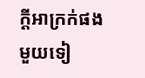ក្ដីអាក្រក់ផង មួយទៀ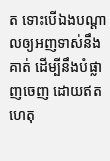ត ទោះបើឯងបណ្តាលឲ្យអញទាស់នឹងគាត់ ដើម្បីនឹងបំផ្លាញចេញ ដោយឥតហេតុ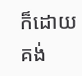ក៏ដោយ គង់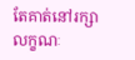តែគាត់នៅរក្សាលក្ខណៈ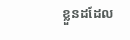ខ្លួនដដែល